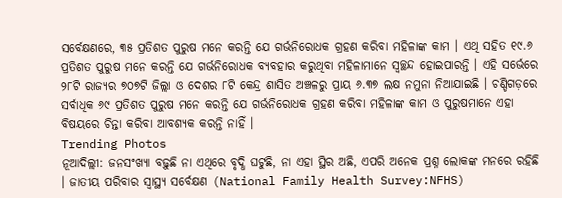ସର୍ବେକ୍ଷଣରେ, ୩୫ ପ୍ରତିଶତ ପୁରୁଷ ମନେ କରନ୍ତି ଯେ ଗର୍ଭନିରୋଧକ ଗ୍ରହଣ କରିବା ମହିଳାଙ୍କ କାମ । ଏଥି ସହିତ ୧୯.୬ ପ୍ରତିଶତ ପୁରୁଷ ମନେ କରନ୍ତି ଯେ ଗର୍ଭନିରୋଧକ ବ୍ୟବହାର କରୁଥିବା ମହିଳାମାନେ ସ୍ୱଚ୍ଛନ୍ଦ ହୋଇପାରନ୍ତି । ଏହି ସର୍ଭେରେ ୨୮ଟି ରାଜ୍ୟର ୭୦୭ଟି ଜିଲ୍ଲା ଓ ଦେଶର ୮ଟି କେନ୍ଦ୍ର ଶାସିତ ଅଞ୍ଚଳରୁ ପ୍ରାୟ ୬.୩୭ ଲକ୍ଷ ନମୁନା ନିଆଯାଇଛି । ଚଣ୍ଡିଗଡ଼ରେ ସର୍ବାଧିକ ୬୯ ପ୍ରତିଶତ ପୁରୁଷ ମନେ କରନ୍ତି ଯେ ଗର୍ଭନିରୋଧକ ଗ୍ରହଣ କରିବା ମହିଳାଙ୍କ କାମ ଓ ପୁରୁଷମାନେ ଏହା ବିଷୟରେ ଚିନ୍ତା କରିବା ଆବଶ୍ୟକ କରନ୍ତି ନାହିଁ ।
Trending Photos
ନୂଆଦିଲ୍ଲୀ: ଜନସଂଖ୍ୟା ବଢ଼ୁଛି ନା ଏଥିରେ ବୃଦ୍ଧି ଘଟୁଛି, ନା ଏହା ସ୍ଥିର ଅଛି, ଏପରି ଅନେକ ପ୍ରଶ୍ନ ଲୋକଙ୍କ ମନରେ ରହିଛି । ଜାତୀୟ ପରିବାର ସ୍ୱାସ୍ଥ୍ୟ ସର୍ବେକ୍ଷଣ (National Family Health Survey:NFHS)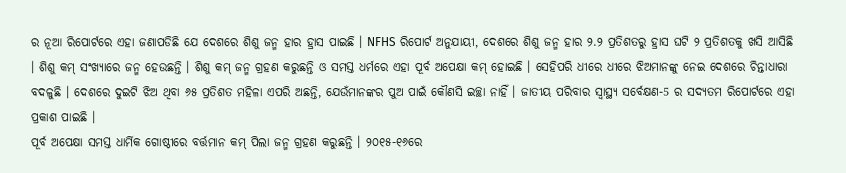ର ନୂଆ ରିପୋର୍ଟରେ ଏହା ଜଣାପଡିଛି ଯେ ଦେଶରେ ଶିଶୁ ଜନ୍ମ ହାର ହ୍ରାସ ପାଇଛି । NFHS ରିପୋର୍ଟ ଅନୁଯାୟୀ, ଦେଶରେ ଶିଶୁ ଜନ୍ମ ହାର ୨.୨ ପ୍ରତିଶତରୁ ହ୍ରାସ ଘଟି ୨ ପ୍ରତିଶତକୁ ଖସି ଆସିଛି । ଶିଶୁ କମ୍ ସଂଖ୍ୟାରେ ଜନ୍ମ ହେଉଛନ୍ତି । ଶିଶୁ କମ୍ ଜନ୍ମ ଗ୍ରହଣ କରୁଛନ୍ତି ଓ ସମସ୍ତ ଧର୍ମରେ ଏହା ପୂର୍ବ ଅପେକ୍ଷା କମ୍ ହୋଇଛି । ସେହିପରି ଧୀରେ ଧୀରେ ଝିଅମାନଙ୍କୁ ନେଇ ଦେଶରେ ଚିନ୍ତାଧାରା ବଦଳୁଛି । ଦେଶରେ ଦୁଇଟି ଝିଅ ଥିବା ୬୫ ପ୍ରତିଶତ ମହିଳା ଏପରି ଅଛନ୍ତି, ଯେଉଁମାନଙ୍କର ପୁଅ ପାଇଁ କୌଣସି ଇଚ୍ଛା ନାହିଁ । ଜାତୀୟ ପରିବାର ସ୍ୱାସ୍ଥ୍ୟ ସର୍ବେକ୍ଷଣ-5 ର ସଦ୍ୟତମ ରିପୋର୍ଟରେ ଏହା ପ୍ରକାଶ ପାଇଛି ।
ପୂର୍ବ ଅପେକ୍ଷା ସମସ୍ତ ଧାର୍ମିକ ଗୋଷ୍ଠୀରେ ବର୍ତ୍ତମାନ କମ୍ ପିଲା ଜନ୍ମ ଗ୍ରହଣ କରୁଛନ୍ତି । ୨୦୧୫-୧୬ରେ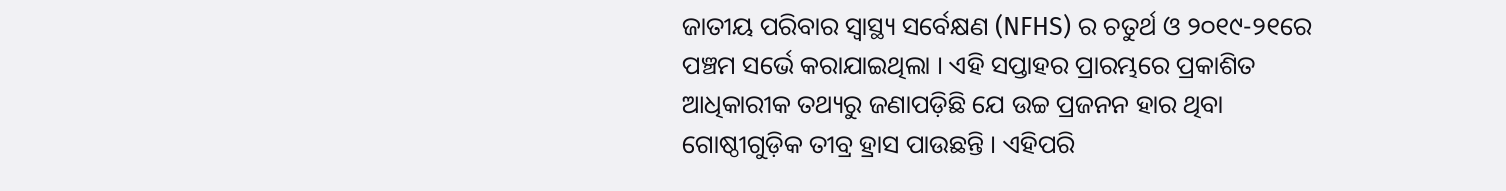ଜାତୀୟ ପରିବାର ସ୍ୱାସ୍ଥ୍ୟ ସର୍ବେକ୍ଷଣ (NFHS) ର ଚତୁର୍ଥ ଓ ୨୦୧୯-୨୧ରେ ପଞ୍ଚମ ସର୍ଭେ କରାଯାଇଥିଲା । ଏହି ସପ୍ତାହର ପ୍ରାରମ୍ଭରେ ପ୍ରକାଶିତ ଆଧିକାରୀକ ତଥ୍ୟରୁ ଜଣାପଡ଼ିଛି ଯେ ଉଚ୍ଚ ପ୍ରଜନନ ହାର ଥିବା ଗୋଷ୍ଠୀଗୁଡ଼ିକ ତୀବ୍ର ହ୍ରାସ ପାଉଛନ୍ତି । ଏହିପରି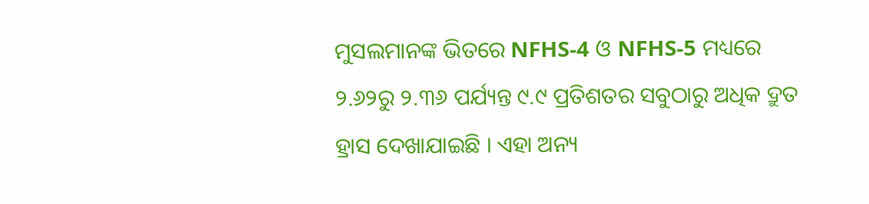ମୁସଲମାନଙ୍କ ଭିତରେ NFHS-4 ଓ NFHS-5 ମଧ୍ୟରେ ୨.୬୨ରୁ ୨.୩୬ ପର୍ଯ୍ୟନ୍ତ ୯.୯ ପ୍ରତିଶତର ସବୁଠାରୁ ଅଧିକ ଦ୍ରୁତ ହ୍ରାସ ଦେଖାଯାଇଛି । ଏହା ଅନ୍ୟ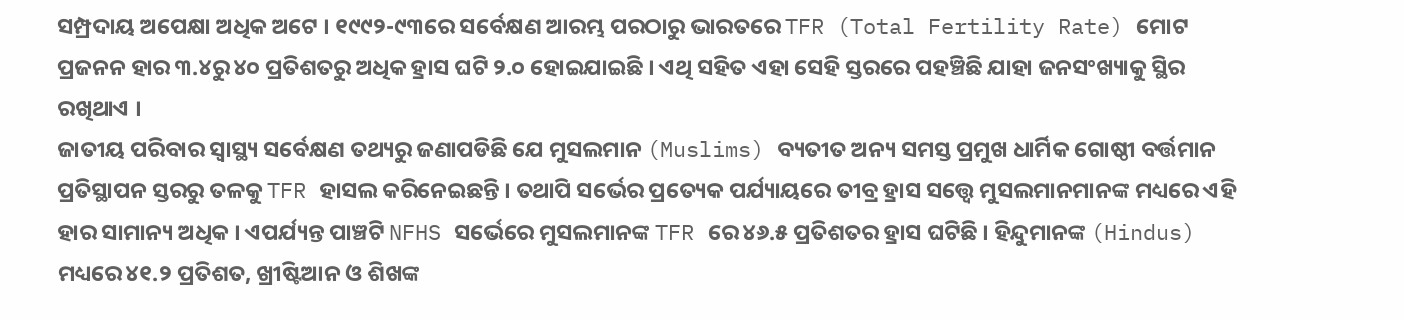ସମ୍ପ୍ରଦାୟ ଅପେକ୍ଷା ଅଧିକ ଅଟେ । ୧୯୯୨-୯୩ରେ ସର୍ବେକ୍ଷଣ ଆରମ୍ଭ ପରଠାରୁ ଭାରତରେ TFR (Total Fertility Rate) ମୋଟ ପ୍ରଜନନ ହାର ୩.୪ରୁ ୪୦ ପ୍ରତିଶତରୁ ଅଧିକ ହ୍ରାସ ଘଟି ୨.୦ ହୋଇଯାଇଛି । ଏଥି ସହିତ ଏହା ସେହି ସ୍ତରରେ ପହଞ୍ଚିଛି ଯାହା ଜନସଂଖ୍ୟାକୁ ସ୍ଥିର ରଖିଥାଏ ।
ଜାତୀୟ ପରିବାର ସ୍ୱାସ୍ଥ୍ୟ ସର୍ବେକ୍ଷଣ ତଥ୍ୟରୁ ଜଣାପଡିଛି ଯେ ମୁସଲମାନ (Muslims) ବ୍ୟତୀତ ଅନ୍ୟ ସମସ୍ତ ପ୍ରମୁଖ ଧାର୍ମିକ ଗୋଷ୍ଠୀ ବର୍ତ୍ତମାନ ପ୍ରତିସ୍ଥାପନ ସ୍ତରରୁ ତଳକୁ TFR ହାସଲ କରିନେଇଛନ୍ତି । ତଥାପି ସର୍ଭେର ପ୍ରତ୍ୟେକ ପର୍ଯ୍ୟାୟରେ ତୀବ୍ର ହ୍ରାସ ସତ୍ତ୍ୱେ ମୁସଲମାନମାନଙ୍କ ମଧ୍ୟରେ ଏହି ହାର ସାମାନ୍ୟ ଅଧିକ । ଏପର୍ଯ୍ୟନ୍ତ ପାଞ୍ଚଟି NFHS ସର୍ଭେରେ ମୁସଲମାନଙ୍କ TFR ରେ ୪୬.୫ ପ୍ରତିଶତର ହ୍ରାସ ଘଟିଛି । ହିନ୍ଦୁମାନଙ୍କ (Hindus) ମଧ୍ୟରେ ୪୧.୨ ପ୍ରତିଶତ, ଖ୍ରୀଷ୍ଟିଆନ ଓ ଶିଖଙ୍କ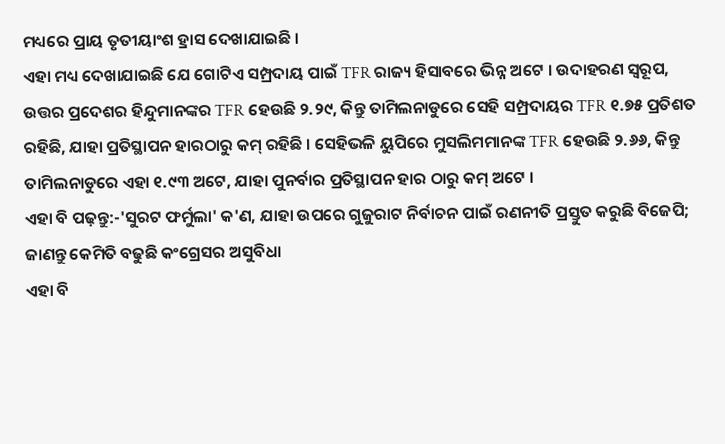ମଧ୍ୟରେ ପ୍ରାୟ ତୃତୀୟାଂଶ ହ୍ରାସ ଦେଖାଯାଇଛି ।
ଏହା ମଧ୍ୟ ଦେଖାଯାଇଛି ଯେ ଗୋଟିଏ ସମ୍ପ୍ରଦାୟ ପାଇଁ TFR ରାଜ୍ୟ ହିସାବରେ ଭିନ୍ନ ଅଟେ । ଉଦାହରଣ ସ୍ୱରୂପ, ଉତ୍ତର ପ୍ରଦେଶର ହିନ୍ଦୁମାନଙ୍କର TFR ହେଉଛି ୨.୨୯, କିନ୍ତୁ ତାମିଲନାଡୁରେ ସେହି ସମ୍ପ୍ରଦାୟର TFR ୧.୭୫ ପ୍ରତିଶତ ରହିଛି, ଯାହା ପ୍ରତିସ୍ଥାପନ ହାରଠାରୁ କମ୍ ରହିଛି । ସେହିଭଳି ୟୁପିରେ ମୁସଲିମମାନଙ୍କ TFR ହେଉଛି ୨.୬୬, କିନ୍ତୁ ତାମିଲନାଡୁରେ ଏହା ୧.୯୩ ଅଟେ, ଯାହା ପୁନର୍ବାର ପ୍ରତିସ୍ଥାପନ ହାର ଠାରୁ କମ୍ ଅଟେ ।
ଏହା ବି ପଢ଼ନ୍ତୁ:-'ସୁରଟ ଫର୍ମୁଲା' କ'ଣ, ଯାହା ଉପରେ ଗୁଜୁରାଟ ନିର୍ବାଚନ ପାଇଁ ରଣନୀତି ପ୍ରସ୍ତୁତ କରୁଛି ବିଜେପି; ଜାଣନ୍ତୁ କେମିତି ବଢୁଛି କଂଗ୍ରେସର ଅସୁବିଧା
ଏହା ବି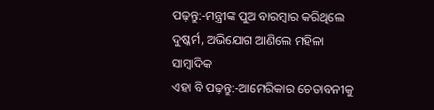ପଢ଼ନ୍ତୁ:-ମନ୍ତ୍ରୀଙ୍କ ପୁଅ ବାରମ୍ୱାର କରିଥିଲେ ଦୁଷ୍କର୍ମ, ଅଭିଯୋଗ ଆଣିଲେ ମହିଳା ସାମ୍ବାଦିକ
ଏହା ବି ପଢ଼ନ୍ତୁ:-ଆମେରିକାର ଚେତାବନୀକୁ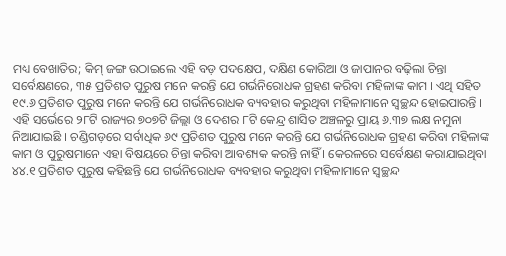ମଧ୍ୟ ବେଖାତିର; କିମ୍ ଜଙ୍ଗ ଉଠାଇଲେ ଏହି ବଡ଼ ପଦକ୍ଷେପ, ଦକ୍ଷିଣ କୋରିଆ ଓ ଜାପାନର ବଢ଼ିଲା ଚିନ୍ତା
ସର୍ବେକ୍ଷଣରେ, ୩୫ ପ୍ରତିଶତ ପୁରୁଷ ମନେ କରନ୍ତି ଯେ ଗର୍ଭନିରୋଧକ ଗ୍ରହଣ କରିବା ମହିଳାଙ୍କ କାମ । ଏଥି ସହିତ ୧୯.୬ ପ୍ରତିଶତ ପୁରୁଷ ମନେ କରନ୍ତି ଯେ ଗର୍ଭନିରୋଧକ ବ୍ୟବହାର କରୁଥିବା ମହିଳାମାନେ ସ୍ୱଚ୍ଛନ୍ଦ ହୋଇପାରନ୍ତି । ଏହି ସର୍ଭେରେ ୨୮ଟି ରାଜ୍ୟର ୭୦୭ଟି ଜିଲ୍ଲା ଓ ଦେଶର ୮ଟି କେନ୍ଦ୍ର ଶାସିତ ଅଞ୍ଚଳରୁ ପ୍ରାୟ ୬.୩୭ ଲକ୍ଷ ନମୁନା ନିଆଯାଇଛି । ଚଣ୍ଡିଗଡ଼ରେ ସର୍ବାଧିକ ୬୯ ପ୍ରତିଶତ ପୁରୁଷ ମନେ କରନ୍ତି ଯେ ଗର୍ଭନିରୋଧକ ଗ୍ରହଣ କରିବା ମହିଳାଙ୍କ କାମ ଓ ପୁରୁଷମାନେ ଏହା ବିଷୟରେ ଚିନ୍ତା କରିବା ଆବଶ୍ୟକ କରନ୍ତି ନାହିଁ । କେରଳରେ ସର୍ବେକ୍ଷଣ କରାଯାଇଥିବା ୪୪.୧ ପ୍ରତିଶତ ପୁରୁଷ କହିଛନ୍ତି ଯେ ଗର୍ଭନିରୋଧକ ବ୍ୟବହାର କରୁଥିବା ମହିଳାମାନେ ସ୍ୱଚ୍ଛନ୍ଦ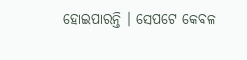ହୋଇପାରନ୍ତି । ସେପଟେ କେବଳ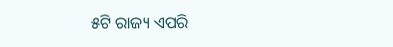୫ଟି ରାଜ୍ୟ ଏପରି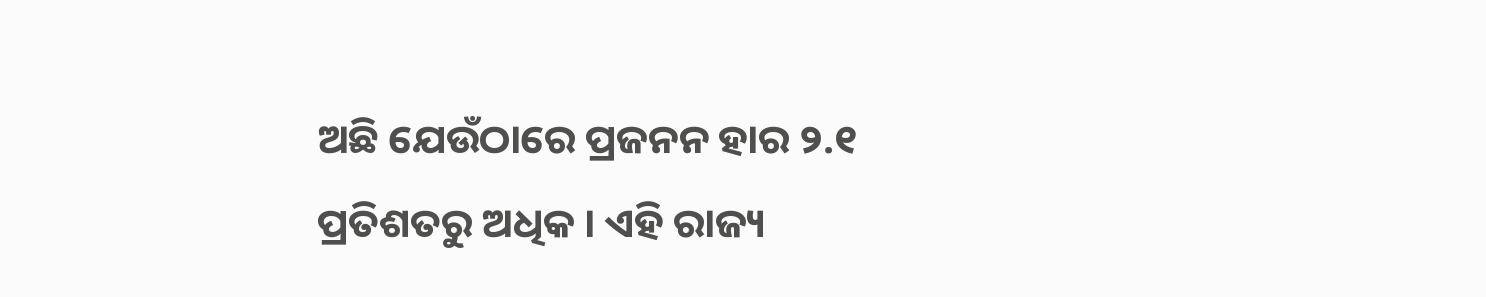ଅଛି ଯେଉଁଠାରେ ପ୍ରଜନନ ହାର ୨.୧ ପ୍ରତିଶତରୁ ଅଧିକ । ଏହି ରାଜ୍ୟ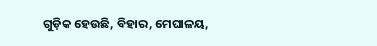ଗୁଡ଼ିକ ହେଉଛି, ବିହାର, ମେଘାଳୟ,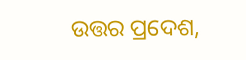ଉତ୍ତର ପ୍ରଦେଶ,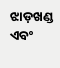ଝାଡ଼ଖଣ୍ଡ ଏବଂ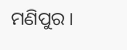ମଣିପୁର ।